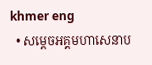khmer eng
  • សម្តេចអគ្គមហាសេនាប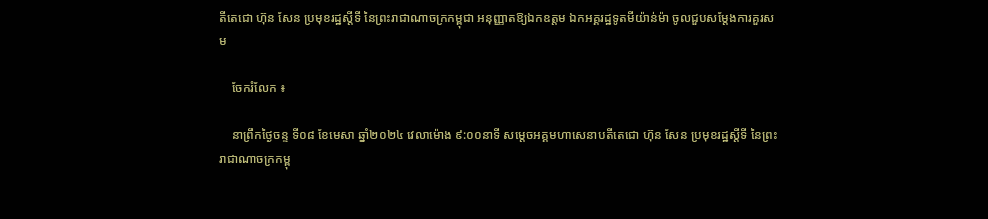តីតេជោ ហ៊ុន សែន ប្រមុខរដ្ឋស្តីទី នៃព្រះរាជាណាចក្រកម្ពុជា អនុញ្ញាតឱ្យឯកឧត្តម ឯកអគ្គរដ្ឋទូតមីយ៉ាន់ម៉ា ចូលជួបសម្តែងការគួរសម

    ចែករំលែក ៖

    នាព្រឹកថ្ងៃចន្ទ ទី០៨ ខែមេសា ឆ្នាំ២០២៤ វេលាម៉ោង ៩:០០នាទី សម្តេចអគ្គមហាសេនាបតីតេជោ ហ៊ុន សែន ប្រមុខរដ្ឋស្តីទី នៃព្រះរាជាណាចក្រកម្ពុ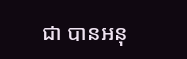ជា បានអនុ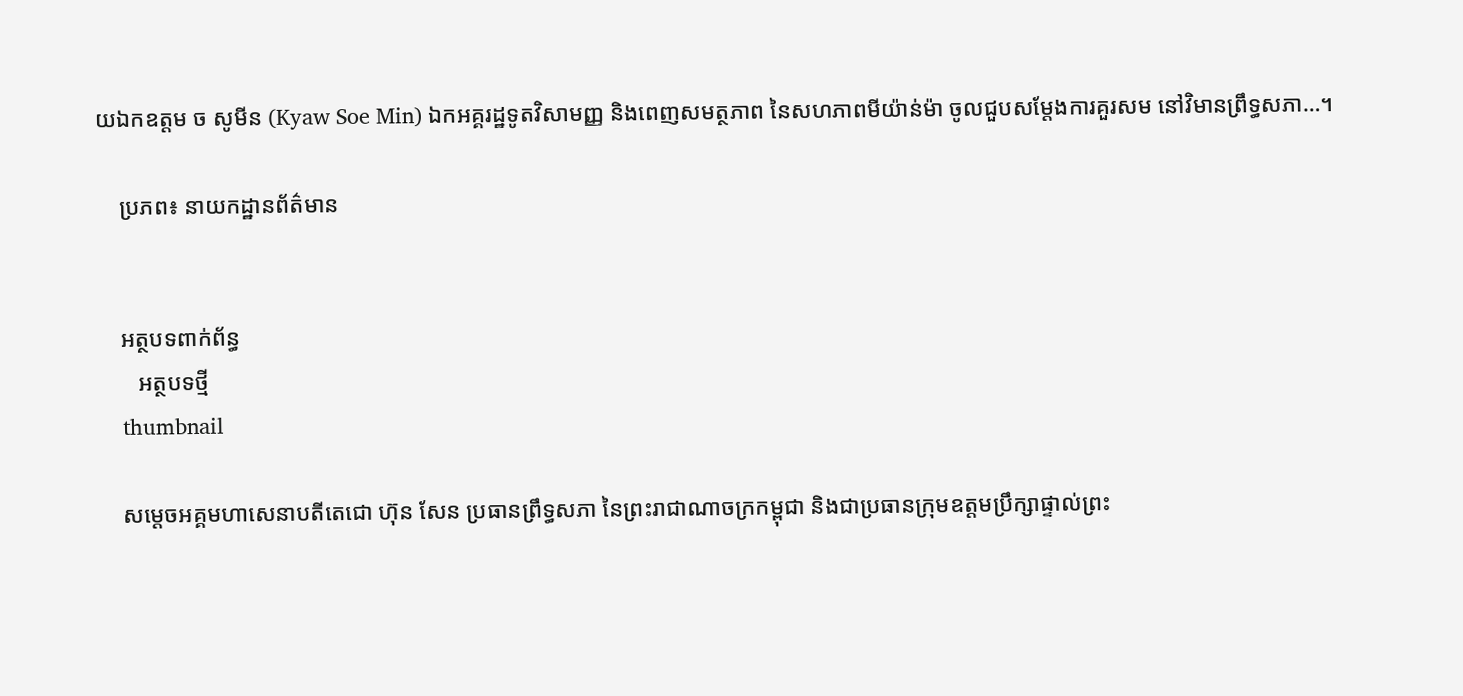យឯកឧត្ដម ច សូមីន (Kyaw Soe Min) ឯកអគ្គរដ្ឋទូតវិសាមញ្ញ និងពេញសមត្ថភាព នៃសហភាពមីយ៉ាន់ម៉ា ចូលជួបសម្តែងការគួរសម នៅវិមានព្រឹទ្ធសភា…។

    ប្រភព៖ នាយកដ្ឋានព័ត៌មាន


    អត្ថបទពាក់ព័ន្ធ
       អត្ថបទថ្មី
    thumbnail

    សម្តេចអគ្គមហាសេនាបតីតេជោ ហ៊ុន សែន ប្រធានព្រឹទ្ធសភា នៃព្រះរាជាណាចក្រកម្ពុជា និងជាប្រធានក្រុមឧត្តមប្រឹក្សាផ្ទាល់ព្រះ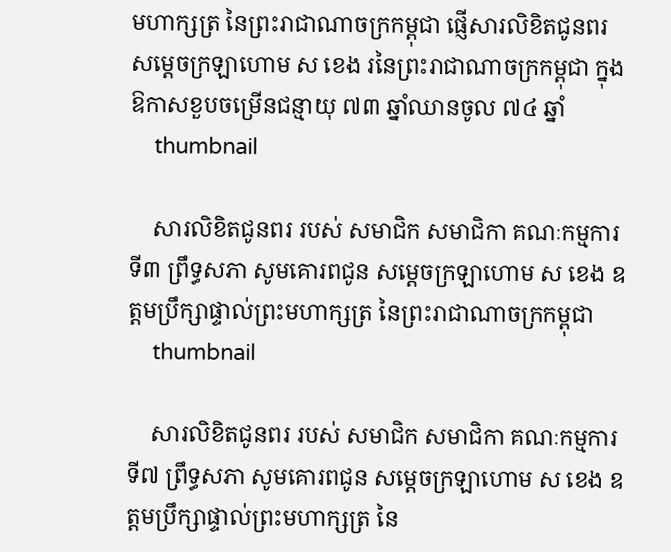មហាក្សត្រ នៃព្រះរាជាណាចក្រកម្ពុជា ផ្ញើសារលិខិតជូនពរ សម្តេចក្រឡាហោម ស ខេង រនៃព្រះរាជាណាចក្រកម្ពុជា ក្នុងឱកាសខួបចម្រើនជន្មាយុ ៧៣ ឆ្នាំឈានចូល ៧៤ ឆ្នាំ
    thumbnail

    សារលិខិតជូនពរ របស់ សមាជិក សមាជិកា គណៈកម្មការទី៣ ព្រឹទ្ធសភា សូមគោរពជូន សម្តេចក្រឡាហោម ស ខេង ឧត្តមប្រឹក្សាផ្ទាល់ព្រះមហាក្សត្រ នៃព្រះរាជាណាចក្រកម្ពុជា
    thumbnail

    សារលិខិតជូនពរ របស់ សមាជិក សមាជិកា គណៈកម្មការទី៧ ព្រឹទ្ធសភា សូមគោរពជូន សម្តេចក្រឡាហោម ស ខេង ឧត្តមប្រឹក្សាផ្ទាល់ព្រះមហាក្សត្រ នៃ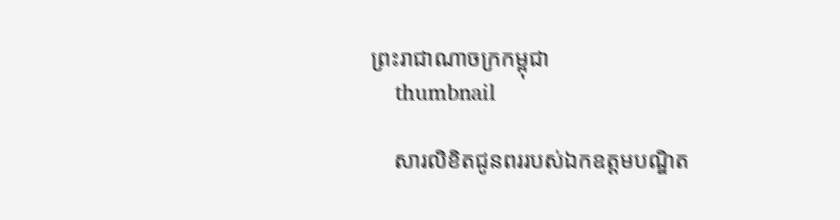ព្រះរាជាណាចក្រកម្ពុជា
    thumbnail

    សារលិខិតជូនពររបស់ឯកឧត្តមបណ្ឌិត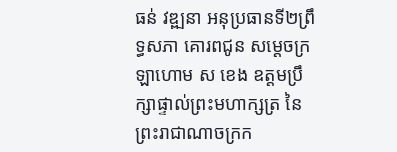ធន់ វឌ្ឍនា អនុប្រធានទី២ព្រឹទ្ធសភា គោរពជូន សម្តេចក្រឡាហោម ស ខេង ឧត្តមប្រឹក្សាផ្ទាល់ព្រះមហាក្សត្រ នៃព្រះរាជាណាចក្រក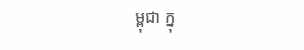ម្ពុជា ក្នុ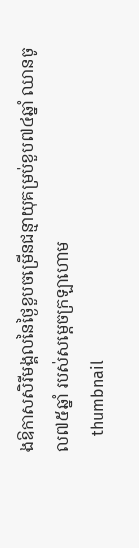ងឱកាសសិរីមង្គលនៃថ្ងៃខួបចម្រើនជន្មាយុគម្រប់ខួប៧៤ឆ្នាំ ឈានចូល៧៥ឆ្នាំ របស់សម្តេចក្រឡាហោម
    thumbnail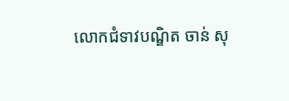លោកជំទាវបណ្ឌិត ចាន់ សុ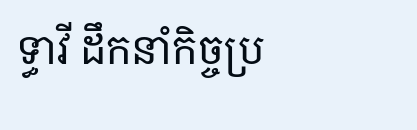ទ្ធាវី ដឹកនាំកិច្ចប្រ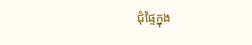ជុំផ្ទៃក្នុង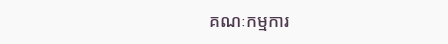គណៈកម្មការ